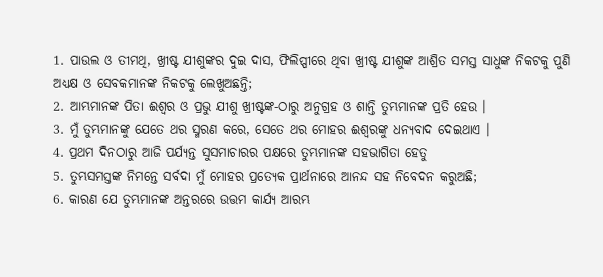1. ପାଉଲ ଓ ତୀମଥି, ଖ୍ରୀଷ୍ଟ ଯୀଶୁଙ୍କର ଦୁଇ ଦାସ, ଫିଲିପ୍ପୀରେ ଥିବା ଖ୍ରୀଷ୍ଟ ଯୀଶୁଙ୍କ ଆଶ୍ରିତ ସମସ୍ତ ସାଧୁଙ୍କ ନିକଟକୁ ପୁଣି ଅଧ୍ୟକ୍ଷ ଓ ସେବକମାନଙ୍କ ନିକଟକୁ ଲେଖୁଅଛନ୍ତି;
2. ଆମ୍ଭମାନଙ୍କ ପିତା ଈଶ୍ଵର ଓ ପ୍ରଭୁ ଯୀଶୁ ଖ୍ରୀଷ୍ଟଙ୍କ-ଠାରୁ ଅନୁଗ୍ରହ ଓ ଶାନ୍ତି ତୁମ୍ଭମାନଙ୍କ ପ୍ରତି ହେଉ ।
3. ମୁଁ ତୁମ୍ଭମାନଙ୍କୁ ଯେତେ ଥର ସ୍ମରଣ କରେ, ସେତେ ଥର ମୋହର ଈଶ୍ଵରଙ୍କୁ ଧନ୍ୟବାଦ ଦେଇଥାଏ ।
4. ପ୍ରଥମ ଦିନଠାରୁ ଆଜି ପର୍ଯ୍ୟନ୍ତ ସୁସମାଚାରର ପକ୍ଷରେ ତୁମ୍ଭମାନଙ୍କ ସହଭାଗିତା ହେତୁ
5. ତୁମ୍ଭସମସ୍ତଙ୍କ ନିମନ୍ତେ ସର୍ବଦା ମୁଁ ମୋହର ପ୍ରତ୍ୟେକ ପ୍ରାର୍ଥନାରେ ଆନନ୍ଦ ସହ ନିବେଦନ କରୁଅଛି;
6. କାରଣ ଯେ ତୁମ୍ଭମାନଙ୍କ ଅନ୍ତରରେ ଉତ୍ତମ କାର୍ଯ୍ୟ ଆରମ୍ଭ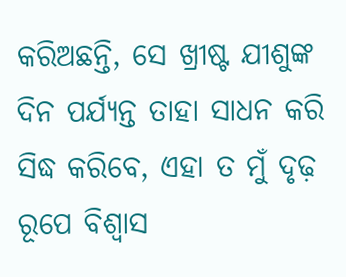କରିଅଛନ୍ତି, ସେ ଖ୍ରୀଷ୍ଟ ଯୀଶୁଙ୍କ ଦିନ ପର୍ଯ୍ୟନ୍ତ ତାହା ସାଧନ କରି ସିଦ୍ଧ କରିବେ, ଏହା ତ ମୁଁ ଦୃଢ଼ ରୂପେ ବିଶ୍ଵାସ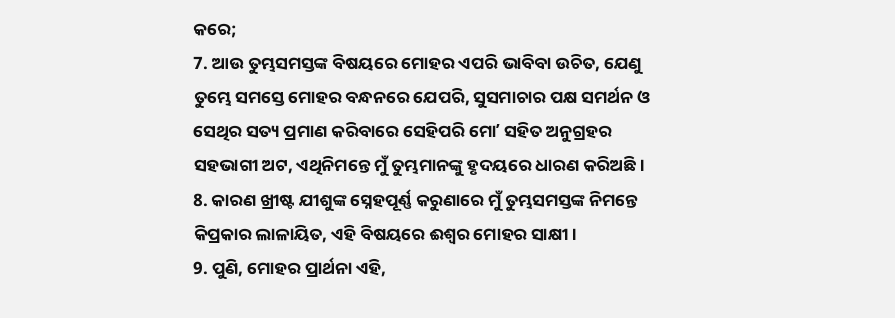କରେ;
7. ଆଉ ତୁମ୍ଭସମସ୍ତଙ୍କ ବିଷୟରେ ମୋହର ଏପରି ଭାବିବା ଉଚିତ, ଯେଣୁ ତୁମ୍ଭେ ସମସ୍ତେ ମୋହର ବନ୍ଧନରେ ଯେପରି, ସୁସମାଚାର ପକ୍ଷ ସମର୍ଥନ ଓ ସେଥିର ସତ୍ୟ ପ୍ରମାଣ କରିବାରେ ସେହିପରି ମୋʼ ସହିତ ଅନୁଗ୍ରହର ସହଭାଗୀ ଅଟ, ଏଥିନିମନ୍ତେ ମୁଁ ତୁମ୍ଭମାନଙ୍କୁ ହୃଦୟରେ ଧାରଣ କରିଅଛି ।
8. କାରଣ ଖ୍ରୀଷ୍ଟ ଯୀଶୁଙ୍କ ସ୍ନେହପୂର୍ଣ୍ଣ କରୁଣାରେ ମୁଁ ତୁମ୍ଭସମସ୍ତଙ୍କ ନିମନ୍ତେ କିପ୍ରକାର ଲାଳାୟିତ, ଏହି ବିଷୟରେ ଈଶ୍ଵର ମୋହର ସାକ୍ଷୀ ।
9. ପୁଣି, ମୋହର ପ୍ରାର୍ଥନା ଏହି,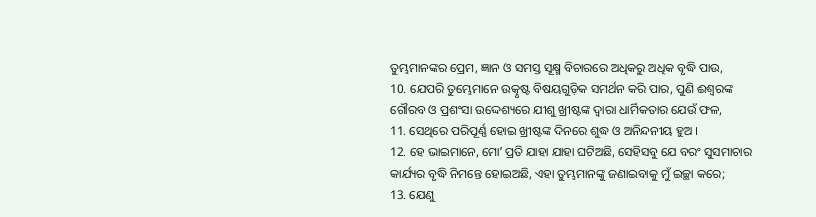ତୁମ୍ଭମାନଙ୍କର ପ୍ରେମ, ଜ୍ଞାନ ଓ ସମସ୍ତ ସୂକ୍ଷ୍ମ ବିଚାରରେ ଅଧିକରୁ ଅଧିକ ବୃଦ୍ଧି ପାଉ,
10. ଯେପରି ତୁମ୍ଭେମାନେ ଉତ୍କୃଷ୍ଟ ବିଷୟଗୁଡ଼ିକ ସମର୍ଥନ କରି ପାର, ପୁଣି ଈଶ୍ଵରଙ୍କ ଗୌରବ ଓ ପ୍ରଶଂସା ଉଦ୍ଦେଶ୍ୟରେ ଯୀଶୁ ଖ୍ରୀଷ୍ଟଙ୍କ ଦ୍ଵାରା ଧାର୍ମିକତାର ଯେଉଁ ଫଳ,
11. ସେଥିରେ ପରିପୂର୍ଣ୍ଣ ହୋଇ ଖ୍ରୀଷ୍ଟଙ୍କ ଦିନରେ ଶୁଦ୍ଧ ଓ ଅନିନ୍ଦନୀୟ ହୁଅ ।
12. ହେ ଭାଇମାନେ, ମୋʼ ପ୍ରତି ଯାହା ଯାହା ଘଟିଅଛି, ସେହିସବୁ ଯେ ବରଂ ସୁସମାଚାର କାର୍ଯ୍ୟର ବୃଦ୍ଧି ନିମନ୍ତେ ହୋଇଅଛି, ଏହା ତୁମ୍ଭମାନଙ୍କୁ ଜଣାଇବାକୁ ମୁଁ ଇଚ୍ଛା କରେ;
13. ଯେଣୁ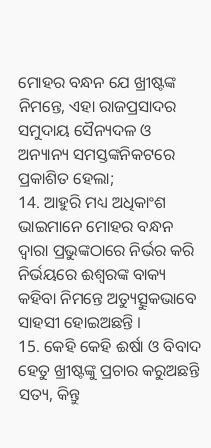ମୋହର ବନ୍ଧନ ଯେ ଖ୍ରୀଷ୍ଟଙ୍କ ନିମନ୍ତେ, ଏହା ରାଜପ୍ରସାଦର ସମୁଦାୟ ସୈନ୍ୟଦଳ ଓ ଅନ୍ୟାନ୍ୟ ସମସ୍ତଙ୍କନିକଟରେ ପ୍ରକାଶିତ ହେଲା;
14. ଆହୁରି ମଧ୍ୟ ଅଧିକାଂଶ ଭାଇମାନେ ମୋହର ବନ୍ଧନ ଦ୍ଵାରା ପ୍ରଭୁଙ୍କଠାରେ ନିର୍ଭର କରି ନିର୍ଭୟରେ ଈଶ୍ଵରଙ୍କ ବାକ୍ୟ କହିବା ନିମନ୍ତେ ଅତ୍ୟୁତ୍ସୁକଭାବେ ସାହସୀ ହୋଇଅଛନ୍ତି ।
15. କେହି କେହି ଈର୍ଷା ଓ ବିବାଦ ହେତୁ ଖ୍ରୀଷ୍ଟଙ୍କୁ ପ୍ରଚାର କରୁଅଛନ୍ତି ସତ୍ୟ, କିନ୍ତୁ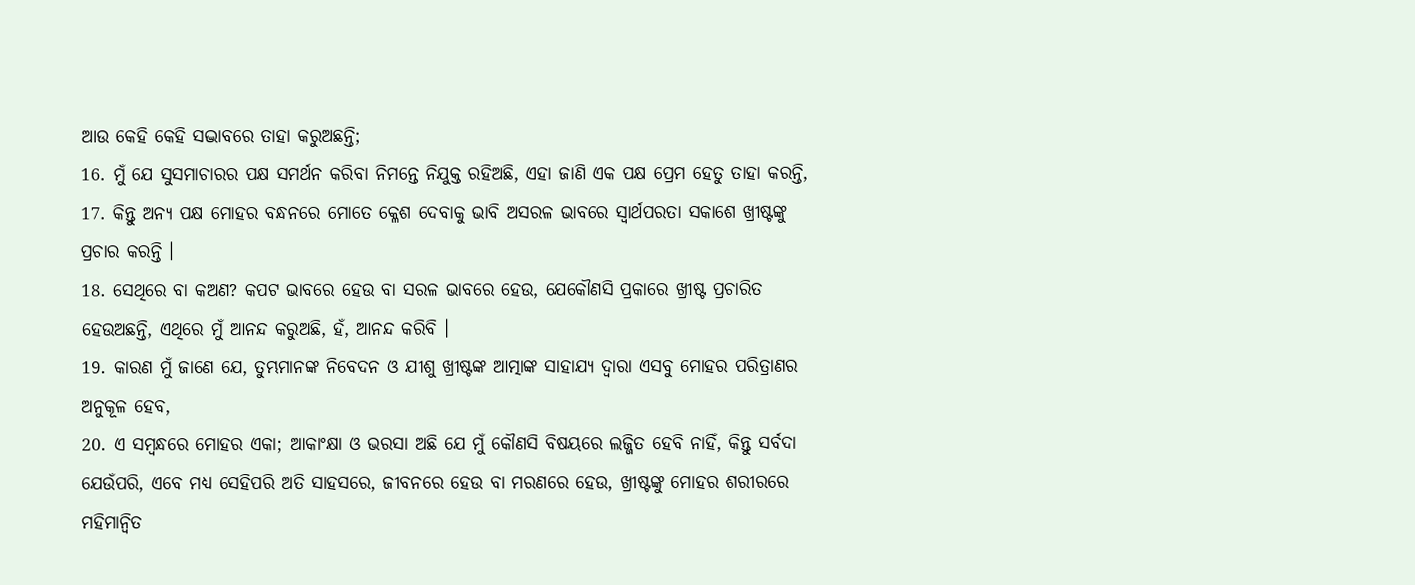ଆଉ କେହି କେହି ସଦ୍ଭାବରେ ତାହା କରୁଅଛନ୍ତି;
16. ମୁଁ ଯେ ସୁସମାଚାରର ପକ୍ଷ ସମର୍ଥନ କରିବା ନିମନ୍ତେ ନିଯୁକ୍ତ ରହିଅଛି, ଏହା ଜାଣି ଏକ ପକ୍ଷ ପ୍ରେମ ହେତୁ ତାହା କରନ୍ତି,
17. କିନ୍ତୁ ଅନ୍ୟ ପକ୍ଷ ମୋହର ବନ୍ଧନରେ ମୋତେ କ୍ଳେଶ ଦେବାକୁ ଭାବି ଅସରଳ ଭାବରେ ସ୍ଵାର୍ଥପରତା ସକାଶେ ଖ୍ରୀଷ୍ଟଙ୍କୁ ପ୍ରଚାର କରନ୍ତି ।
18. ସେଥିରେ ବା କଅଣ? କପଟ ଭାବରେ ହେଉ ବା ସରଳ ଭାବରେ ହେଉ, ଯେକୌଣସି ପ୍ରକାରେ ଖ୍ରୀଷ୍ଟ ପ୍ରଚାରିତ ହେଉଅଛନ୍ତି, ଏଥିରେ ମୁଁ ଆନନ୍ଦ କରୁଅଛି, ହଁ, ଆନନ୍ଦ କରିବି ।
19. କାରଣ ମୁଁ ଜାଣେ ଯେ, ତୁମ୍ଭମାନଙ୍କ ନିବେଦନ ଓ ଯୀଶୁ ଖ୍ରୀଷ୍ଟଙ୍କ ଆତ୍ମାଙ୍କ ସାହାଯ୍ୟ ଦ୍ଵାରା ଏସବୁ ମୋହର ପରିତ୍ରାଣର ଅନୁକୂଳ ହେବ,
20. ଏ ସମ୍ଵନ୍ଧରେ ମୋହର ଏକା; ଆକାଂକ୍ଷା ଓ ଭରସା ଅଛି ଯେ ମୁଁ କୌଣସି ବିଷୟରେ ଲଜ୍ଜିତ ହେବି ନାହିଁ, କିନ୍ତୁ ସର୍ବଦା ଯେଉଁପରି, ଏବେ ମଧ୍ୟ ସେହିପରି ଅତି ସାହସରେ, ଜୀବନରେ ହେଉ ବା ମରଣରେ ହେଉ, ଖ୍ରୀଷ୍ଟଙ୍କୁ ମୋହର ଶରୀରରେ ମହିମାନ୍ଵିତ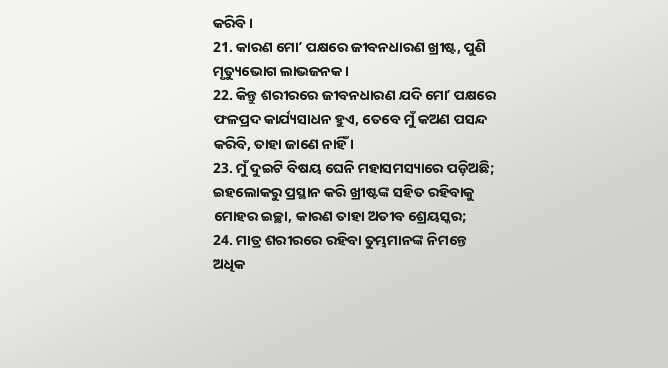କରିବି ।
21. କାରଣ ମୋʼ ପକ୍ଷରେ ଜୀବନଧାରଣ ଖ୍ରୀଷ୍ଟ, ପୁଣି ମୃତ୍ୟୁଭୋଗ ଲାଭଜନକ ।
22. କିନ୍ତୁ ଶରୀରରେ ଜୀବନଧାରଣ ଯଦି ମୋʼ ପକ୍ଷରେ ଫଳପ୍ରଦ କାର୍ଯ୍ୟସାଧନ ହୁଏ, ତେବେ ମୁଁ କଅଣ ପସନ୍ଦ କରିବି, ତାହା ଜାଣେ ନାହିଁ ।
23. ମୁଁ ଦୁଇଟି ବିଷୟ ଘେନି ମହାସମସ୍ୟାରେ ପଡ଼ିଅଛି; ଇହଲୋକରୁ ପ୍ରସ୍ଥାନ କରି ଖ୍ରୀଷ୍ଟଙ୍କ ସହିତ ରହିବାକୁ ମୋହର ଇଚ୍ଛା, କାରଣ ତାହା ଅତୀବ ଶ୍ରେୟସ୍କର;
24. ମାତ୍ର ଶରୀରରେ ରହିବା ତୁମ୍ଭମାନଙ୍କ ନିମନ୍ତେ ଅଧିକ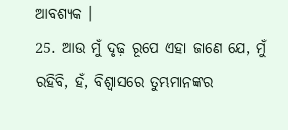ଆବଶ୍ୟକ ।
25. ଆଉ ମୁଁ ଦୃଢ଼ ରୂପେ ଏହା ଜାଣେ ଯେ, ମୁଁ ରହିବି, ହଁ, ବିଶ୍ଵାସରେ ତୁମ୍ଭମାନଙ୍କର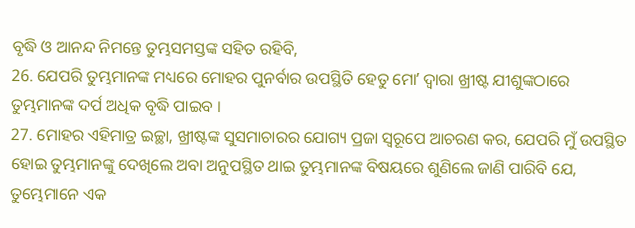ବୃଦ୍ଧି ଓ ଆନନ୍ଦ ନିମନ୍ତେ ତୁମ୍ଭସମସ୍ତଙ୍କ ସହିତ ରହିବି,
26. ଯେପରି ତୁମ୍ଭମାନଙ୍କ ମଧ୍ୟରେ ମୋହର ପୁନର୍ବାର ଉପସ୍ଥିତି ହେତୁ ମୋʼ ଦ୍ଵାରା ଖ୍ରୀଷ୍ଟ ଯୀଶୁଙ୍କଠାରେ ତୁମ୍ଭମାନଙ୍କ ଦର୍ପ ଅଧିକ ବୃଦ୍ଧି ପାଇବ ।
27. ମୋହର ଏହିମାତ୍ର ଇଚ୍ଛା, ଖ୍ରୀଷ୍ଟଙ୍କ ସୁସମାଚାରର ଯୋଗ୍ୟ ପ୍ରଜା ସ୍ଵରୂପେ ଆଚରଣ କର, ଯେପରି ମୁଁ ଉପସ୍ଥିତ ହୋଇ ତୁମ୍ଭମାନଙ୍କୁ ଦେଖିଲେ ଅବା ଅନୁପସ୍ଥିତ ଥାଇ ତୁମ୍ଭମାନଙ୍କ ବିଷୟରେ ଶୁଣିଲେ ଜାଣି ପାରିବି ଯେ, ତୁମ୍ଭେମାନେ ଏକ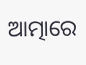ଆତ୍ମାରେ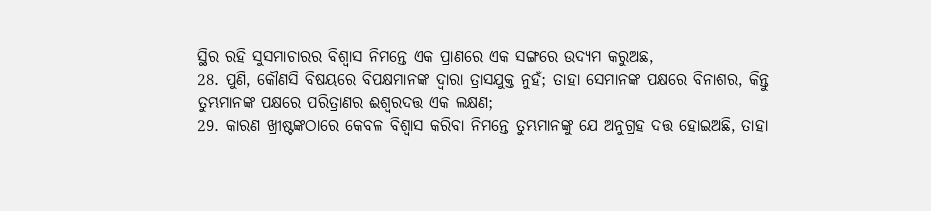ସ୍ଥିର ରହି ସୁସମାଚାରର ବିଶ୍ଵାସ ନିମନ୍ତେ ଏକ ପ୍ରାଣରେ ଏକ ସଙ୍ଗରେ ଉଦ୍ୟମ କରୁଅଛ,
28. ପୁଣି, କୌଣସି ବିଷୟରେ ବିପକ୍ଷମାନଙ୍କ ଦ୍ଵାରା ତ୍ରାସଯୁକ୍ତ ନୁହଁ; ତାହା ସେମାନଙ୍କ ପକ୍ଷରେ ବିନାଶର, କିନ୍ତୁ ତୁମ୍ଭମାନଙ୍କ ପକ୍ଷରେ ପରିତ୍ରାଣର ଈଶ୍ଵରଦତ୍ତ ଏକ ଲକ୍ଷଣ;
29. କାରଣ ଖ୍ରୀଷ୍ଟଙ୍କଠାରେ କେବଳ ବିଶ୍ଵାସ କରିବା ନିମନ୍ତେ ତୁମ୍ଭମାନଙ୍କୁ ଯେ ଅନୁଗ୍ରହ ଦତ୍ତ ହୋଇଅଛି, ତାହା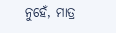ନୁହେଁ, ମାତ୍ର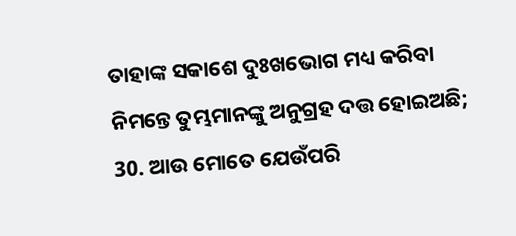ତାହାଙ୍କ ସକାଶେ ଦୁଃଖଭୋଗ ମଧ୍ୟ କରିବା ନିମନ୍ତେ ତୁମ୍ଭମାନଙ୍କୁ ଅନୁଗ୍ରହ ଦତ୍ତ ହୋଇଅଛି;
30. ଆଉ ମୋତେ ଯେଉଁପରି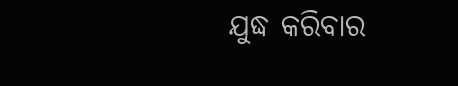ଯୁଦ୍ଧ କରିବାର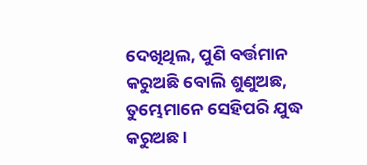ଦେଖିଥିଲ, ପୁଣି ବର୍ତ୍ତମାନ କରୁଅଛି ବୋଲି ଶୁଣୁଅଛ, ତୁମ୍ଭେମାନେ ସେହିପରି ଯୁଦ୍ଧ କରୁଅଛ ।